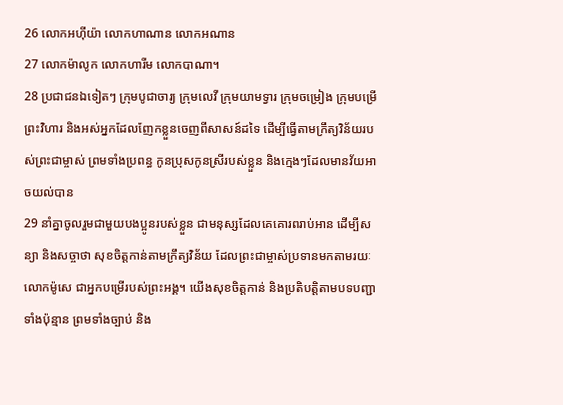26 លោកអហ៊ីយ៉ា លោកហាណាន លោកអណាន
27 លោកម៉ាលូក លោកហារីម លោកបាណា។
28 ប្រជាជនឯទៀតៗ ក្រុមបូជាចារ្យ ក្រុមលេវី ក្រុមយាមទ្វារ ក្រុមចម្រៀង ក្រុមបម្រើព្រះវិហារ និងអស់អ្នកដែលញែកខ្លួនចេញពីសាសន៍ដទៃ ដើម្បីធ្វើតាមក្រឹត្យវិន័យរបស់ព្រះជាម្ចាស់ ព្រមទាំងប្រពន្ធ កូនប្រុសកូនស្រីរបស់ខ្លួន និងក្មេងៗដែលមានវ័យអាចយល់បាន
29 នាំគ្នាចូលរួមជាមួយបងប្អូនរបស់ខ្លួន ជាមនុស្សដែលគេគោរពរាប់អាន ដើម្បីសន្យា និងសច្ចាថា សុខចិត្តកាន់តាមក្រឹត្យវិន័យ ដែលព្រះជាម្ចាស់ប្រទានមកតាមរយៈលោកម៉ូសេ ជាអ្នកបម្រើរបស់ព្រះអង្គ។ យើងសុខចិត្តកាន់ និងប្រតិបត្តិតាមបទបញ្ជាទាំងប៉ុន្មាន ព្រមទាំងច្បាប់ និង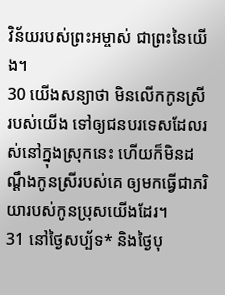វិន័យរបស់ព្រះអម្ចាស់ ជាព្រះនៃយើង។
30 យើងសន្យាថា មិនលើកកូនស្រីរបស់យើង ទៅឲ្យជនបរទេសដែលរស់នៅក្នុងស្រុកនេះ ហើយក៏មិនដណ្ដឹងកូនស្រីរបស់គេ ឲ្យមកធ្វើជាភរិយារបស់កូនប្រុសយើងដែរ។
31 នៅថ្ងៃសប្ប័ទ* និងថ្ងៃបុ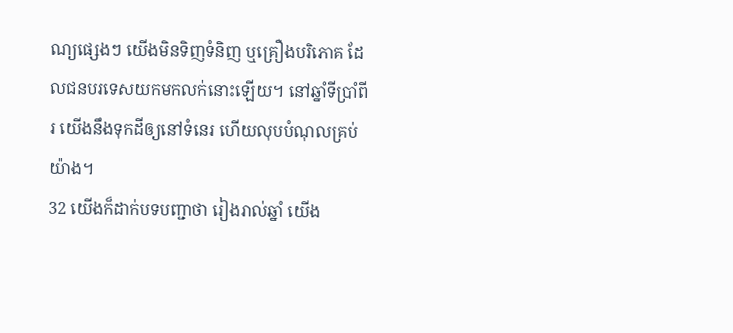ណ្យផ្សេងៗ យើងមិនទិញទំនិញ ឬគ្រឿងបរិភោគ ដែលជនបរទេសយកមកលក់នោះឡើយ។ នៅឆ្នាំទីប្រាំពីរ យើងនឹងទុកដីឲ្យនៅទំនេរ ហើយលុបបំណុលគ្រប់យ៉ាង។
32 យើងក៏ដាក់បទបញ្ជាថា រៀងរាល់ឆ្នាំ យើង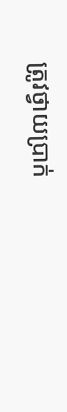ត្រូវថ្វាយប្រាក់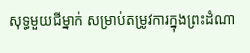សុទ្ធមួយជីម្នាក់ សម្រាប់តម្រូវការក្នុងព្រះដំណា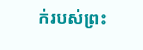ក់របស់ព្រះ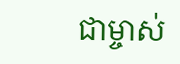ជាម្ចាស់